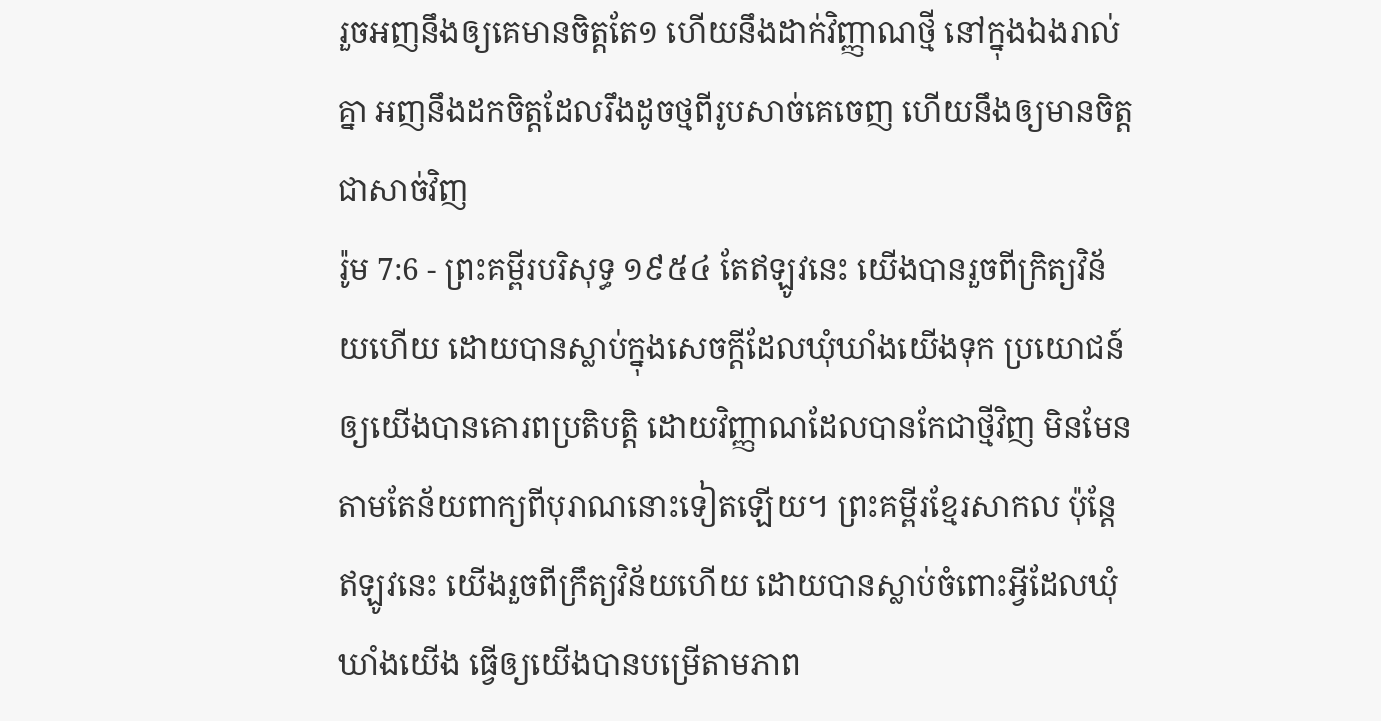រួចអញនឹងឲ្យគេមានចិត្តតែ១ ហើយនឹងដាក់វិញ្ញាណថ្មី នៅក្នុងឯងរាល់គ្នា អញនឹងដកចិត្តដែលរឹងដូចថ្មពីរូបសាច់គេចេញ ហើយនឹងឲ្យមានចិត្តជាសាច់វិញ
រ៉ូម 7:6 - ព្រះគម្ពីរបរិសុទ្ធ ១៩៥៤ តែឥឡូវនេះ យើងបានរួចពីក្រិត្យវិន័យហើយ ដោយបានស្លាប់ក្នុងសេចក្ដីដែលឃុំឃាំងយើងទុក ប្រយោជន៍ឲ្យយើងបានគោរពប្រតិបត្តិ ដោយវិញ្ញាណដែលបានកែជាថ្មីវិញ មិនមែនតាមតែន័យពាក្យពីបុរាណនោះទៀតឡើយ។ ព្រះគម្ពីរខ្មែរសាកល ប៉ុន្តែឥឡូវនេះ យើងរួចពីក្រឹត្យវិន័យហើយ ដោយបានស្លាប់ចំពោះអ្វីដែលឃុំឃាំងយើង ធ្វើឲ្យយើងបានបម្រើតាមភាព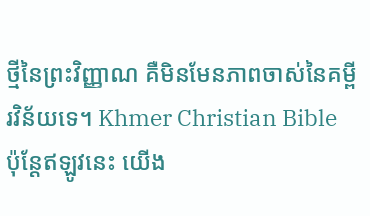ថ្មីនៃព្រះវិញ្ញាណ គឺមិនមែនភាពចាស់នៃគម្ពីរវិន័យទេ។ Khmer Christian Bible ប៉ុន្ដែឥឡូវនេះ យើង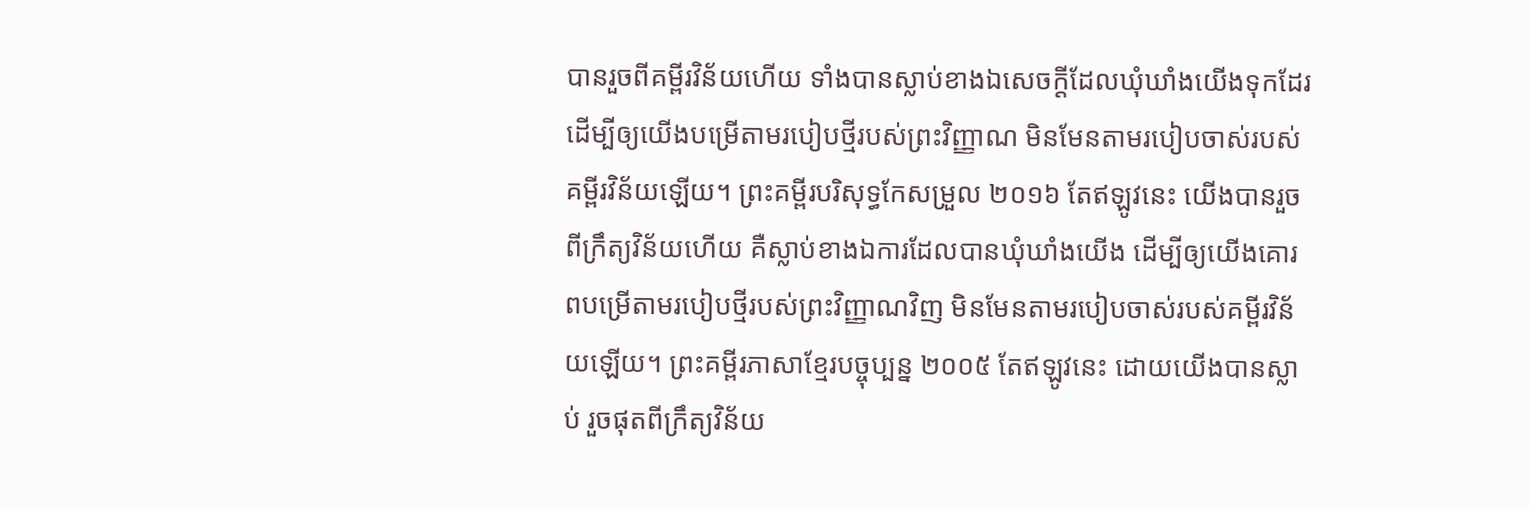បានរួចពីគម្ពីរវិន័យហើយ ទាំងបានស្លាប់ខាងឯសេចក្ដីដែលឃុំឃាំងយើងទុកដែរ ដើម្បីឲ្យយើងបម្រើតាមរបៀបថ្មីរបស់ព្រះវិញ្ញាណ មិនមែនតាមរបៀបចាស់របស់គម្ពីរវិន័យឡើយ។ ព្រះគម្ពីរបរិសុទ្ធកែសម្រួល ២០១៦ តែឥឡូវនេះ យើងបានរួចពីក្រឹត្យវិន័យហើយ គឺស្លាប់ខាងឯការដែលបានឃុំឃាំងយើង ដើម្បីឲ្យយើងគោរពបម្រើតាមរបៀបថ្មីរបស់ព្រះវិញ្ញាណវិញ មិនមែនតាមរបៀបចាស់របស់គម្ពីរវិន័យឡើយ។ ព្រះគម្ពីរភាសាខ្មែរបច្ចុប្បន្ន ២០០៥ តែឥឡូវនេះ ដោយយើងបានស្លាប់ រួចផុតពីក្រឹត្យវិន័យ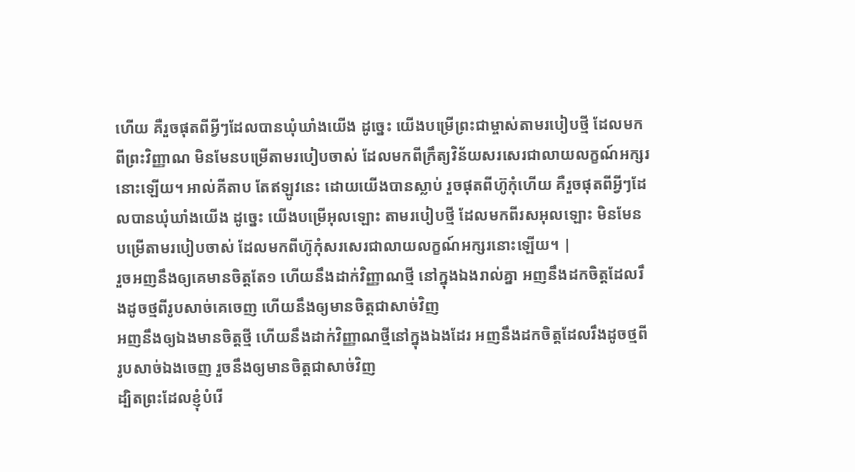ហើយ គឺរួចផុតពីអ្វីៗដែលបានឃុំឃាំងយើង ដូច្នេះ យើងបម្រើព្រះជាម្ចាស់តាមរបៀបថ្មី ដែលមកពីព្រះវិញ្ញាណ មិនមែនបម្រើតាមរបៀបចាស់ ដែលមកពីក្រឹត្យវិន័យសរសេរជាលាយលក្ខណ៍អក្សរនោះឡើយ។ អាល់គីតាប តែឥឡូវនេះ ដោយយើងបានស្លាប់ រួចផុតពីហ៊ូកុំហើយ គឺរួចផុតពីអ្វីៗដែលបានឃុំឃាំងយើង ដូច្នេះ យើងបម្រើអុលឡោះ តាមរបៀបថ្មី ដែលមកពីរសអុលឡោះ មិនមែនបម្រើតាមរបៀបចាស់ ដែលមកពីហ៊ូកុំសរសេរជាលាយលក្ខណ៍អក្សរនោះឡើយ។ |
រួចអញនឹងឲ្យគេមានចិត្តតែ១ ហើយនឹងដាក់វិញ្ញាណថ្មី នៅក្នុងឯងរាល់គ្នា អញនឹងដកចិត្តដែលរឹងដូចថ្មពីរូបសាច់គេចេញ ហើយនឹងឲ្យមានចិត្តជាសាច់វិញ
អញនឹងឲ្យឯងមានចិត្តថ្មី ហើយនឹងដាក់វិញ្ញាណថ្មីនៅក្នុងឯងដែរ អញនឹងដកចិត្តដែលរឹងដូចថ្មពីរូបសាច់ឯងចេញ រួចនឹងឲ្យមានចិត្តជាសាច់វិញ
ដ្បិតព្រះដែលខ្ញុំបំរើ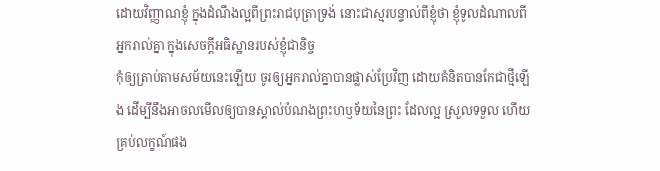ដោយវិញ្ញាណខ្ញុំ ក្នុងដំណឹងល្អពីព្រះរាជបុត្រាទ្រង់ នោះជាស្មរបន្ទាល់ពីខ្ញុំថា ខ្ញុំទូលដំណាលពីអ្នករាល់គ្នា ក្នុងសេចក្ដីអធិស្ឋានរបស់ខ្ញុំជានិច្ច
កុំឲ្យត្រាប់តាមសម័យនេះឡើយ ចូរឲ្យអ្នករាល់គ្នាបានផ្លាស់ប្រែវិញ ដោយគំនិតបានកែជាថ្មីឡើង ដើម្បីនឹងអាចលមើលឲ្យបានស្គាល់បំណងព្រះហឫទ័យនៃព្រះ ដែលល្អ ស្រួលទទួល ហើយគ្រប់លក្ខណ៍ផង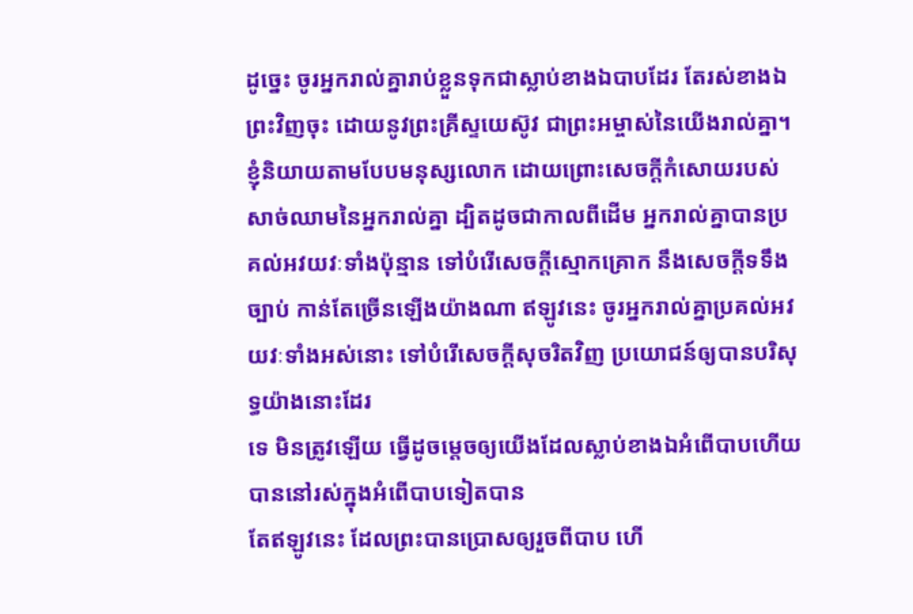ដូច្នេះ ចូរអ្នករាល់គ្នារាប់ខ្លួនទុកជាស្លាប់ខាងឯបាបដែរ តែរស់ខាងឯព្រះវិញចុះ ដោយនូវព្រះគ្រីស្ទយេស៊ូវ ជាព្រះអម្ចាស់នៃយើងរាល់គ្នា។
ខ្ញុំនិយាយតាមបែបមនុស្សលោក ដោយព្រោះសេចក្ដីកំសោយរបស់សាច់ឈាមនៃអ្នករាល់គ្នា ដ្បិតដូចជាកាលពីដើម អ្នករាល់គ្នាបានប្រគល់អវយវៈទាំងប៉ុន្មាន ទៅបំរើសេចក្ដីស្មោកគ្រោក នឹងសេចក្ដីទទឹងច្បាប់ កាន់តែច្រើនឡើងយ៉ាងណា ឥឡូវនេះ ចូរអ្នករាល់គ្នាប្រគល់អវយវៈទាំងអស់នោះ ទៅបំរើសេចក្ដីសុចរិតវិញ ប្រយោជន៍ឲ្យបានបរិសុទ្ធយ៉ាងនោះដែរ
ទេ មិនត្រូវឡើយ ធ្វើដូចម្តេចឲ្យយើងដែលស្លាប់ខាងឯអំពើបាបហើយ បាននៅរស់ក្នុងអំពើបាបទៀតបាន
តែឥឡូវនេះ ដែលព្រះបានប្រោសឲ្យរួចពីបាប ហើ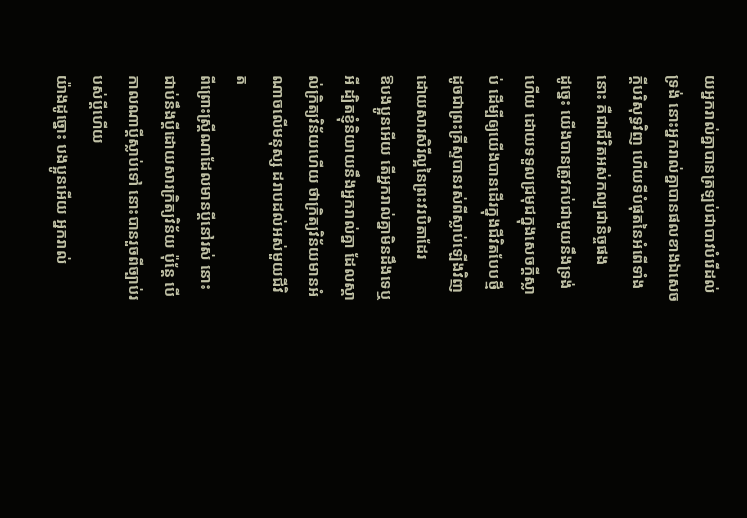យអ្នករាល់គ្នាបានត្រឡប់ជាបាវបំរើដល់ទ្រង់ នោះអ្នករាល់គ្នាបានផលខាងឯសេចក្ដីបរិសុទ្ធវិញ ហើយទីបំផុតនៃអំពើទាំងនោះ គឺជាជីវិតអស់កល្បជានិច្ចផង
ដូច្នេះ យើងបានត្រូវកប់ជាមួយនឹងទ្រង់ហើយ ដោយទទួលជ្រមុជក្នុងសេចក្ដីស្លាប់ ដើម្បីឲ្យយើងបានដើរក្នុងជីវិតបែបថ្មី ដូចជាព្រះគ្រីស្ទបានរស់ពីស្លាប់ឡើងវិញ ដោយសារសិរីល្អនៃព្រះវរបិតាដែរ
ឱបងប្អូនអើយ តើអ្នករាល់គ្នាមិនដឹងទេឬអី ដ្បិតខ្ញុំនិយាយនឹងអ្នករាល់គ្នា ដែលស្គាល់ក្រិត្យវិន័យហើយ ថាក្រិត្យវិន័យមានអំណាចលើមនុស្ស ដរាបដល់អស់មួយជីវិត
ពីព្រោះស្ត្រីណាដែលមានប្ដីនៅរស់ នោះជាប់នឹងប្ដីដោយសារក្រិត្យវិន័យ ប៉ុន្តែ បើកាលណាប្ដីស្លាប់ទៅ នោះបានរួចពីច្បាប់របស់ប្ដីហើយ
យ៉ាងដូច្នោះ បងប្អូនអើយ អ្នករាល់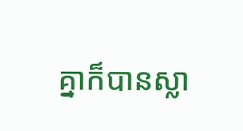គ្នាក៏បានស្លា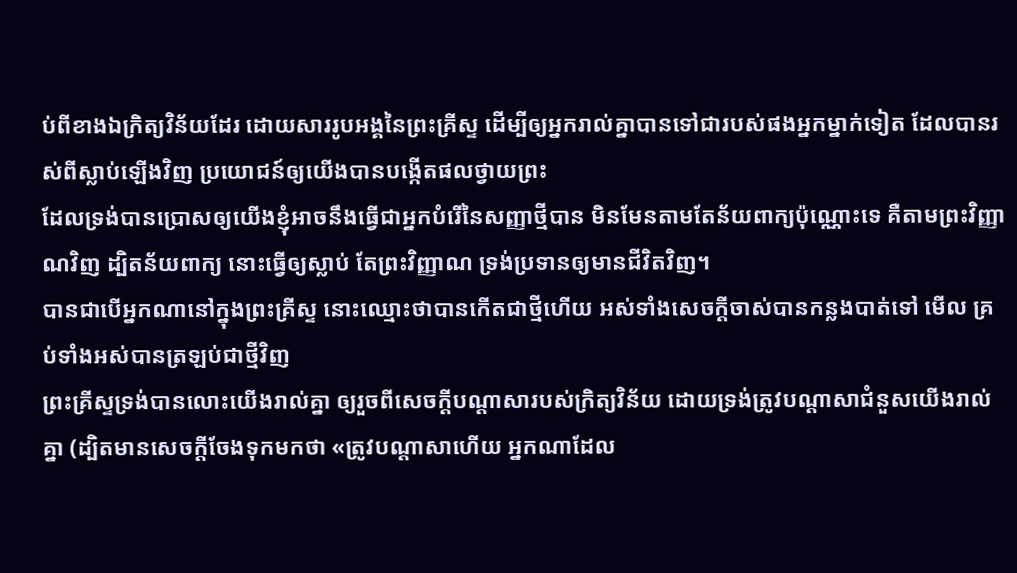ប់ពីខាងឯក្រិត្យវិន័យដែរ ដោយសាររូបអង្គនៃព្រះគ្រីស្ទ ដើម្បីឲ្យអ្នករាល់គ្នាបានទៅជារបស់ផងអ្នកម្នាក់ទៀត ដែលបានរស់ពីស្លាប់ឡើងវិញ ប្រយោជន៍ឲ្យយើងបានបង្កើតផលថ្វាយព្រះ
ដែលទ្រង់បានប្រោសឲ្យយើងខ្ញុំអាចនឹងធ្វើជាអ្នកបំរើនៃសញ្ញាថ្មីបាន មិនមែនតាមតែន័យពាក្យប៉ុណ្ណោះទេ គឺតាមព្រះវិញ្ញាណវិញ ដ្បិតន័យពាក្យ នោះធ្វើឲ្យស្លាប់ តែព្រះវិញ្ញាណ ទ្រង់ប្រទានឲ្យមានជីវិតវិញ។
បានជាបើអ្នកណានៅក្នុងព្រះគ្រីស្ទ នោះឈ្មោះថាបានកើតជាថ្មីហើយ អស់ទាំងសេចក្ដីចាស់បានកន្លងបាត់ទៅ មើល គ្រប់ទាំងអស់បានត្រឡប់ជាថ្មីវិញ
ព្រះគ្រីស្ទទ្រង់បានលោះយើងរាល់គ្នា ឲ្យរួចពីសេចក្ដីបណ្តាសារបស់ក្រិត្យវិន័យ ដោយទ្រង់ត្រូវបណ្តាសាជំនួសយើងរាល់គ្នា (ដ្បិតមានសេចក្ដីចែងទុកមកថា «ត្រូវបណ្តាសាហើយ អ្នកណាដែល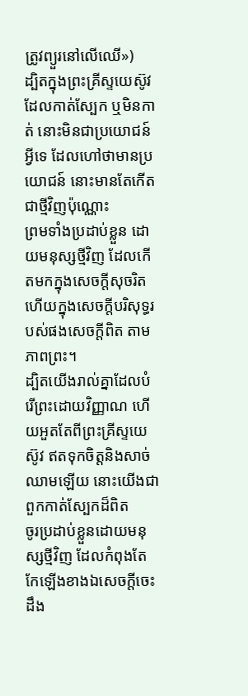ត្រូវព្យួរនៅលើឈើ»)
ដ្បិតក្នុងព្រះគ្រីស្ទយេស៊ូវ ដែលកាត់ស្បែក ឬមិនកាត់ នោះមិនជាប្រយោជន៍អ្វីទេ ដែលហៅថាមានប្រយោជន៍ នោះមានតែកើតជាថ្មីវិញប៉ុណ្ណោះ
ព្រមទាំងប្រដាប់ខ្លួន ដោយមនុស្សថ្មីវិញ ដែលកើតមកក្នុងសេចក្ដីសុចរិត ហើយក្នុងសេចក្ដីបរិសុទ្ធរបស់ផងសេចក្ដីពិត តាមភាពព្រះ។
ដ្បិតយើងរាល់គ្នាដែលបំរើព្រះដោយវិញ្ញាណ ហើយអួតតែពីព្រះគ្រីស្ទយេស៊ូវ ឥតទុកចិត្តនិងសាច់ឈាមឡើយ នោះយើងជាពួកកាត់ស្បែកដ៏ពិត
ចូរប្រដាប់ខ្លួនដោយមនុស្សថ្មីវិញ ដែលកំពុងតែកែឡើងខាងឯសេចក្ដីចេះដឹង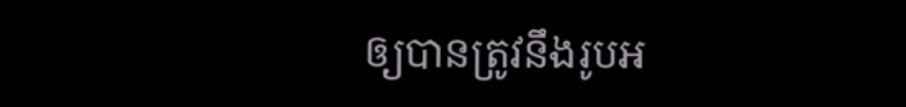ឲ្យបានត្រូវនឹងរូបអ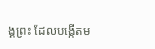ង្គព្រះ ដែលបង្កើតម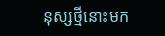នុស្សថ្មីនោះមក